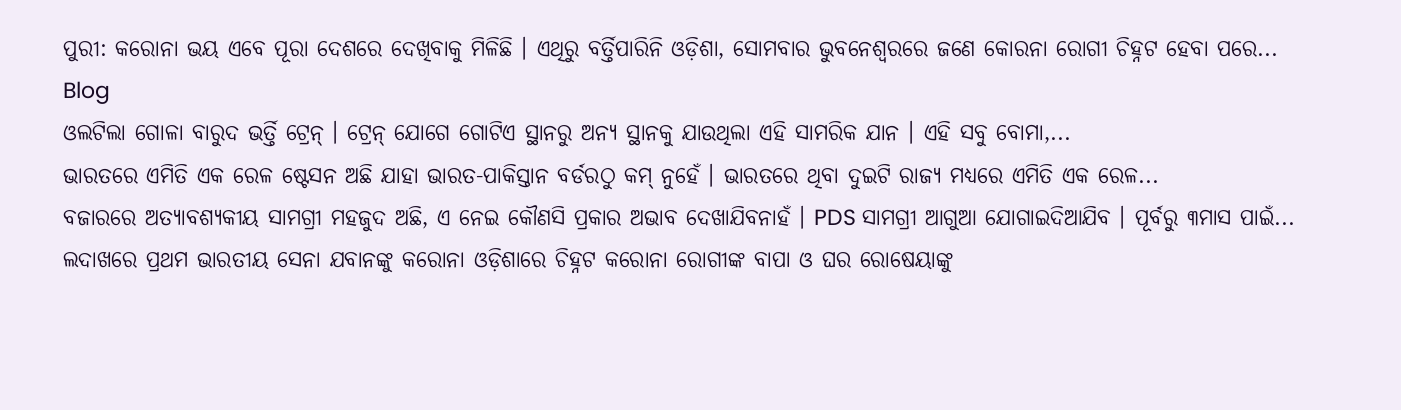ପୁରୀ: କରୋନା ଭୟ ଏବେ ପୂରା ଦେଶରେ ଦେଖିବାକୁ ମିଳିଛି । ଏଥିରୁ ବର୍ତ୍ତିପାରିନି ଓଡ଼ିଶା, ସୋମବାର ଭୁବନେଶ୍ୱରରେ ଜଣେ କୋରନା ରୋଗୀ ଚିହ୍ନଟ ହେବା ପରେ...
Blog
ଓଲଟିଲା ଗୋଳା ବାରୁଦ ଭର୍ତ୍ତି ଟ୍ରେନ୍ । ଟ୍ରେନ୍ ଯୋଗେ ଗୋଟିଏ ସ୍ଥାନରୁ ଅନ୍ୟ ସ୍ଥାନକୁ ଯାଉଥିଲା ଏହି ସାମରିକ ଯାନ । ଏହି ସବୁ ବୋମା,...
ଭାରତରେ ଏମିତି ଏକ ରେଳ ଷ୍ଟେସନ ଅଛି ଯାହା ଭାରତ-ପାକିସ୍ତାନ ବର୍ଡରଠୁ କମ୍ ନୁହେଁ । ଭାରତରେ ଥିବା ଦୁଇଟି ରାଜ୍ୟ ମଧ୍ୟରେ ଏମିତି ଏକ ରେଳ...
ବଜାରରେ ଅତ୍ୟାବଶ୍ୟକୀୟ ସାମଗ୍ରୀ ମହଜୁଦ ଅଛି, ଏ ନେଇ କୌଣସି ପ୍ରକାର ଅଭାବ ଦେଖାଯିବନାହଁ । PDS ସାମଗ୍ରୀ ଆଗୁଆ ଯୋଗାଇଦିଆଯିବ । ପୂର୍ବରୁ ୩ମାସ ପାଇଁ...
ଲଦାଖରେ ପ୍ରଥମ ଭାରତୀୟ ସେନା ଯବାନଙ୍କୁ କରୋନା ଓଡ଼ିଶାରେ ଚିହ୍ନଟ କରୋନା ରୋଗୀଙ୍କ ବାପା ଓ ଘର ରୋଷେୟାଙ୍କୁ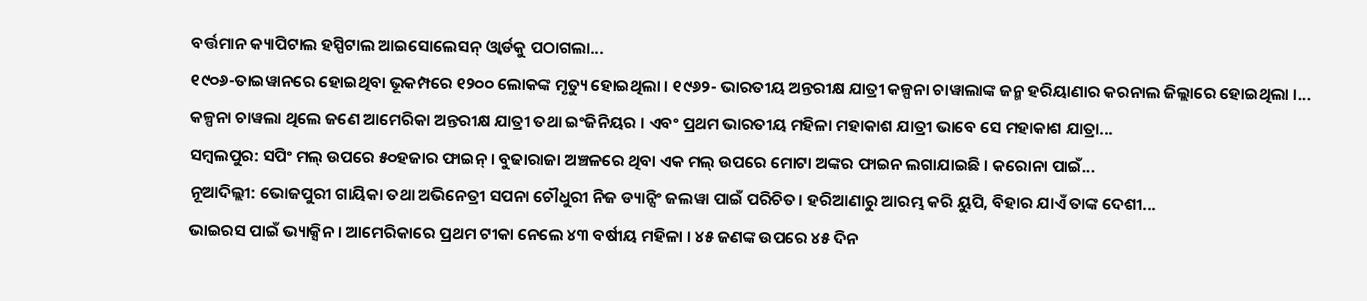ବର୍ତ୍ତମାନ କ୍ୟାପିଟାଲ ହସ୍ପିଟାଲ ଆଇସୋଲେସନ୍ ଓ୍ୱାର୍ଡକୁ ପଠାଗଲା...
୧୯୦୬-ତାଇୱାନରେ ହୋଇଥିବା ଭୂକମ୍ପରେ ୧୨୦୦ ଲୋକଙ୍କ ମୃତ୍ୟୁ ହୋଇଥିଲା । ୧୯୬୨- ଭାରତୀୟ ଅନ୍ତରୀକ୍ଷ ଯାତ୍ରୀ କଳ୍ପନା ଚାୱାଲାଙ୍କ ଜନ୍ମ ହରିୟାଣାର କରନାଲ ଜିଲ୍ଲାରେ ହୋଇଥିଲା ।...
କଳ୍ପନା ଚାୱଲା ଥିଲେ ଜଣେ ଆମେରିକା ଅନ୍ତରୀକ୍ଷ ଯାତ୍ରୀ ତଥା ଇଂଜିନିୟର । ଏବଂ ପ୍ରଥମ ଭାରତୀୟ ମହିଳା ମହାକାଶ ଯାତ୍ରୀ ଭାବେ ସେ ମହାକାଶ ଯାତ୍ରା...
ସମ୍ବଲପୁର: ସପିଂ ମଲ୍ ଉପରେ ୫୦ହଜାର ଫାଇନ୍ । ବୁଢାରାଜା ଅଞ୍ଚଳରେ ଥିବା ଏକ ମଲ୍ ଉପରେ ମୋଟା ଅଙ୍କର ଫାଇନ ଲଗାଯାଇଛି । କରୋନା ପାଇଁ...
ନୂଆଦିଲ୍ଲୀ: ଭୋଜପୁରୀ ଗାୟିକା ତଥା ଅଭିନେତ୍ରୀ ସପନା ଚୌଧୁରୀ ନିଜ ଡ୍ୟାନ୍ସିଂ ଜଲୱା ପାଇଁ ପରିଚିତ। ହରିଆଣାରୁ ଆରମ୍ଭ କରି ୟୁପି, ବିହାର ଯାଏଁ ତାଙ୍କ ଦେଶୀ...
ଭାଇରସ ପାଇଁ ଭ୍ୟାକ୍ସିନ । ଆମେରିକାରେ ପ୍ରଥମ ଟୀକା ନେଲେ ୪୩ ବର୍ଷୀୟ ମହିଳା । ୪୫ ଜଣଙ୍କ ଉପରେ ୪୫ ଦିନ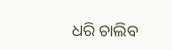ଧରି ଚାଲିବ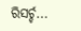ରିସର୍ଚ୍ଚ...